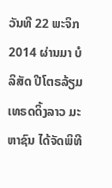ວັນທີ 22 ພະຈິກ 2014 ຜ່ານມາ ບໍລິສັດ ປີໂຕຣລ້ຽມເທຣດດິ້ງລາວ ມະຫາຊົນ ໄດ້ຈັດພິທີ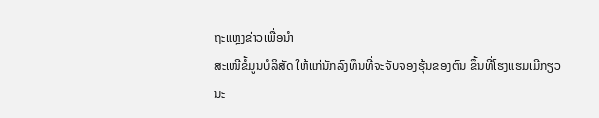ຖະແຫຼງຂ່າວເພື່ອນຳ
ສະເໜີຂໍ້ມູນບໍລິສັດ ໃຫ້ແກ່ນັກລົງທຶນທີ່ຈະຈັບຈອງຮຸ້ນຂອງຕົນ ຂຶ້ນທີ່ໂຮງແຮມເມີກຽວ ນະ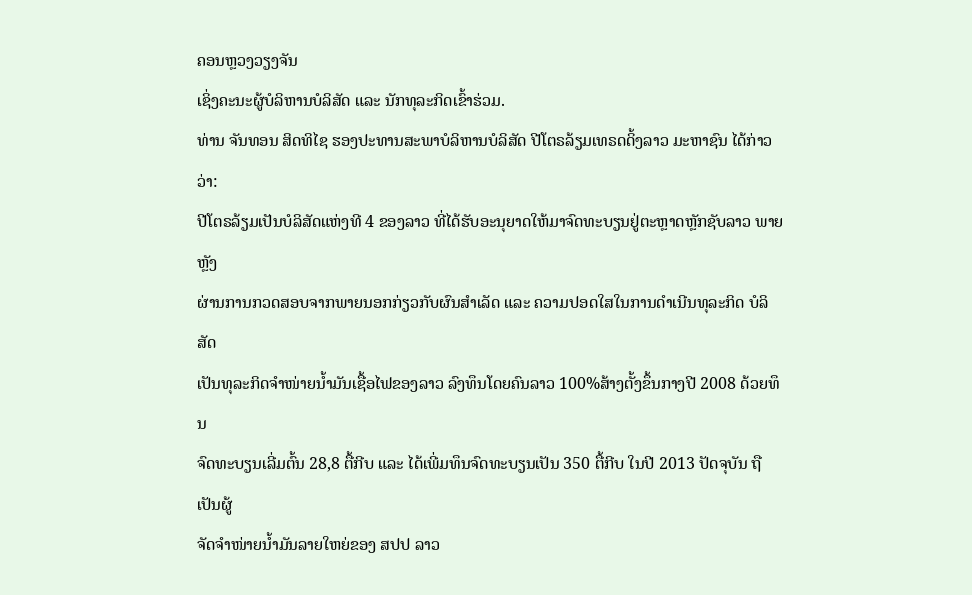ຄອນຫຼວງວຽງຈັນ
ເຊິ່ງຄະນະຜູ້ບໍລິຫານບໍລິສັດ ແລະ ນັກທຸລະກິດເຂົ້າຮ່ວມ.
ທ່ານ ຈັນທອນ ສິດທິໄຊ ຮອງປະທານສະພາບໍລິຫານບໍລິສັດ ປີໂຕຣລ້ຽມເທຣດດິ້ງລາວ ມະຫາຊົນ ໄດ້ກ່າວວ່າ:
ປີໂຕຣລ້ຽມເປັນບໍລິສັດແຫ່ງທີ 4 ຂອງລາວ ທີ່ໄດ້ຮັບອະນຸຍາດໃຫ້ມາຈົດທະບຽນຢູ່ຕະຫຼາດຫຼັກຊັບລາວ ພາຍຫຼັງ
ຜ່ານການກວດສອບຈາກພາຍນອກກ່ຽວກັບຜົນສຳເລັດ ແລະ ຄວາມປອດໃສໃນການດຳເນີນທຸລະກິດ ບໍລິສັດ
ເປັນທຸລະກິດຈຳໜ່າຍນ້ຳມັນເຊື້ອໄຟຂອງລາວ ລົງທຶນໂດຍຄົນລາວ 100%ສ້າງຕັ້ງຂຶ້ນກາງປີ 2008 ດ້ວຍທຶນ
ຈົດທະບຽນເລີ່ມຕົ້ນ 28,8 ຕື້ກີບ ແລະ ໄດ້ເພີ່ມທຶນຈົດທະບຽນເປັນ 350 ຕື້ກີບ ໃນປີ 2013 ປັດຈຸບັນ ຖືເປັນຜູ້
ຈັດຈຳໜ່າຍນ້ຳມັນລາຍໃຫຍ່ຂອງ ສປປ ລາວ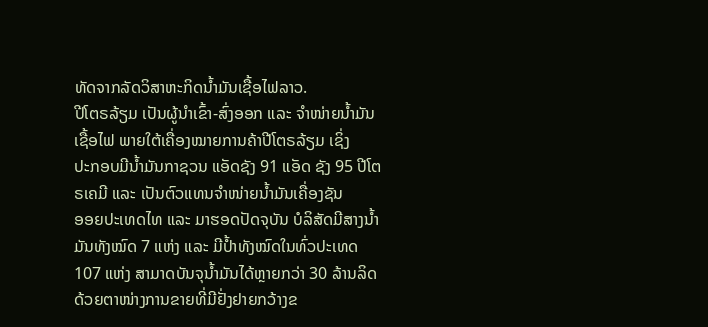ທັດຈາກລັດວິສາຫະກິດນ້ຳມັນເຊື້ອໄຟລາວ.
ປີໂຕຣລ້ຽມ ເປັນຜູ້ນຳເຂົ້າ-ສົ່ງອອກ ແລະ ຈຳໜ່າຍນ້ຳມັນເຊື້ອໄຟ ພາຍໃຕ້ເຄື່ອງໝາຍການຄ້າປີໂຕຣລ້ຽມ ເຊິ່ງ
ປະກອບມີນ້ຳມັນກາຊວນ ແອັດຊັງ 91 ແອັດ ຊັງ 95 ປີໂຕຣເຄມີ ແລະ ເປັນຕົວແທນຈຳໜ່າຍນ້ຳມັນເຄື່ອງຊັນ
ອອຍປະເທດໄທ ແລະ ມາຮອດປັດຈຸບັນ ບໍລິສັດມີສາງນ້ຳມັນທັງໝົດ 7 ແຫ່ງ ແລະ ມີປ້ຳທັງໝົດໃນທົ່ວປະເທດ
107 ແຫ່ງ ສາມາດບັນຈຸນ້ຳມັນໄດ້ຫຼາຍກວ່າ 30 ລ້ານລິດ ດ້ວຍຕາໜ່າງການຂາຍທີ່ມີຢັ່ງຢາຍກວ້າງຂ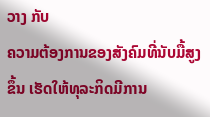ວາງ ກັບ
ຄວາມຕ້ອງການຂອງສັງຄົມທີ່ນັບມື້ສູງຂຶ້ນ ເຮັດໃຫ້ທຸລະກິດມີການ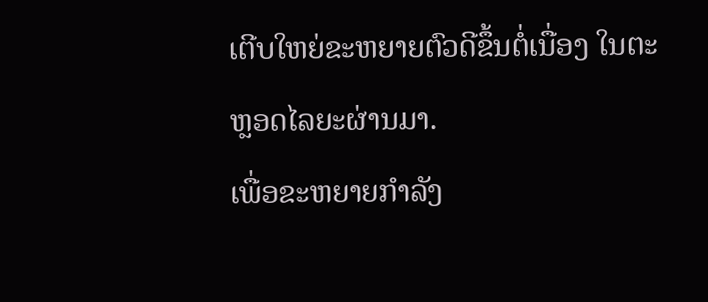ເຕີບໃຫຍ່ຂະຫຍາຍຕົວດີຂຶ້ນຕໍ່ເນື່ອງ ໃນຕະ
ຫຼອດໄລຍະຜ່ານມາ.
ເພື່ອຂະຫຍາຍກຳລັງ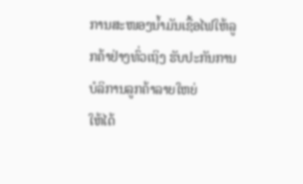ການສະໜອງນ້ຳມັນເຊື້ອໄຟໃຫ້ລູກຄ້າຢ່າງທົ່ວເຖິງ ຮັບປະກັນການບໍລິການລູກຄ້າລາຍໃຫຍ່
ໃຫ້ໄດ້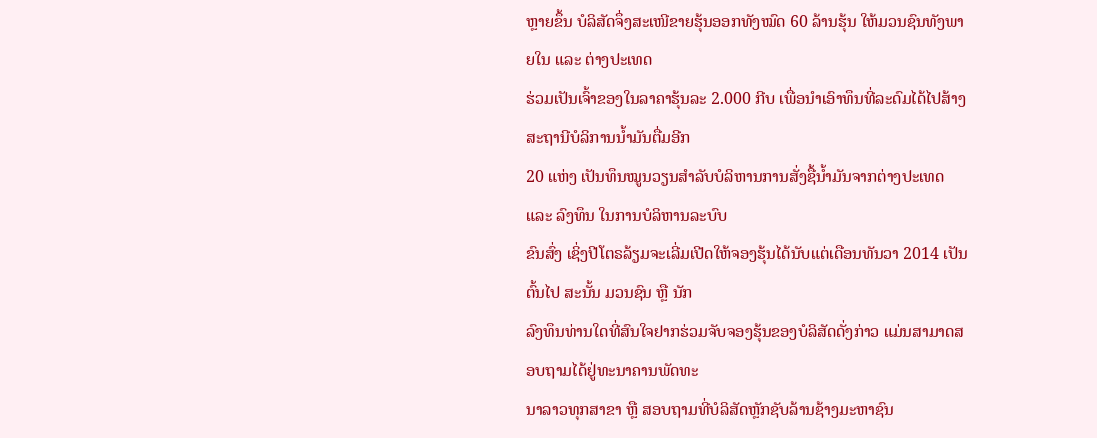ຫຼາຍຂຶ້ນ ບໍລິສັດຈຶ່ງສະເໜີຂາຍຮຸ້ນອອກທັງໝົດ 60 ລ້ານຮຸ້ນ ໃຫ້ມວນຊົນທັງພາຍໃນ ແລະ ຕ່າງປະເທດ
ຮ່ວມເປັນເຈົ້າຂອງໃນລາຄາຮຸ້ນລະ 2.000 ກີບ ເພື່ອນຳເອົາທຶນທີ່ລະດົມໄດ້ໄປສ້າງສະຖານີບໍລິການນ້ຳມັນຕື່ມອີກ
20 ແຫ່ງ ເປັນທຶນໝູນວຽນສຳລັບບໍລິຫານການສັ່ງຊື້ນ້ຳມັນຈາກຕ່າງປະເທດ ແລະ ລົງທຶນ ໃນການບໍລິຫານລະບົບ
ຂົນສົ່ງ ເຊິ່ງປີໂຕຣລ້ຽມຈະເລີ່ມເປີດໃຫ້ຈອງຮຸ້ນໄດ້ນັບແຕ່ເດືອນທັນວາ 2014 ເປັນຕົ້ນໄປ ສະນັ້ນ ມວນຊົນ ຫຼື ນັກ
ລົງທຶນທ່ານໃດທີ່ສົນໃຈຢາກຮ່ວມຈັບຈອງຮຸ້ນຂອງບໍລິສັດດັ່ງກ່າວ ແມ່ນສາມາດສອບຖາມໄດ້ຢູ່ທະນາຄານພັດທະ
ນາລາວທຸກສາຂາ ຫຼື ສອບຖາມທີ່ບໍລິສັດຫຼັກຊັບລ້ານຊ້າງມະຫາຊົນ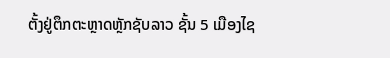ຕັ້ງຢູ່ຕຶກຕະຫຼາດຫຼັກຊັບລາວ ຊັ້ນ 5 ເມືອງໄຊ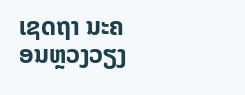ເຊດຖາ ນະຄອນຫຼວງວຽງ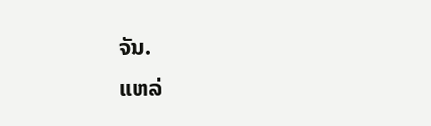ຈັນ.
ແຫລ່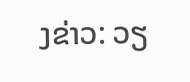ງຂ່າວ: ວຽ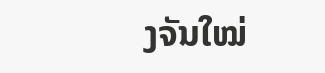ງຈັນໃໝ່